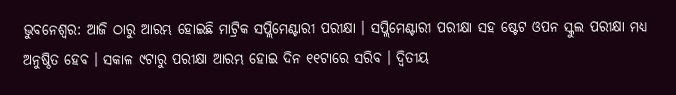ଭୁବନେଶ୍ବର: ଆଜି ଠାରୁ ଆରମ୍ଭ ହୋଇଛି ମାଟ୍ରିକ ସପ୍ଲିମେଣ୍ଟାରୀ ପରୀକ୍ଷା । ସପ୍ଲିମେଣ୍ଟାରୀ ପରୀକ୍ଷା ସହ ଷ୍ଟେଟ ଓପନ ସ୍କୁଲ ପରୀକ୍ଷା ମଧ୍ୟ ଅନୁଷ୍ଠିତ ହେବ । ସକାଳ ୯ଟାରୁ ପରୀକ୍ଷା ଆରମ୍ଭ ହୋଇ ଦିନ ୧୧ଟାରେ ସରିବ । ଦ୍ୱିତୀୟ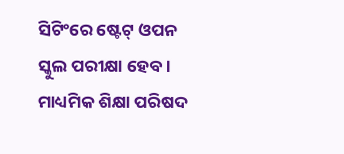ସିଟିଂରେ ଷ୍ଟେଟ୍ ଓପନ ସ୍କୁଲ ପରୀକ୍ଷା ହେବ । ମାଧ୍ୟମିକ ଶିକ୍ଷା ପରିଷଦ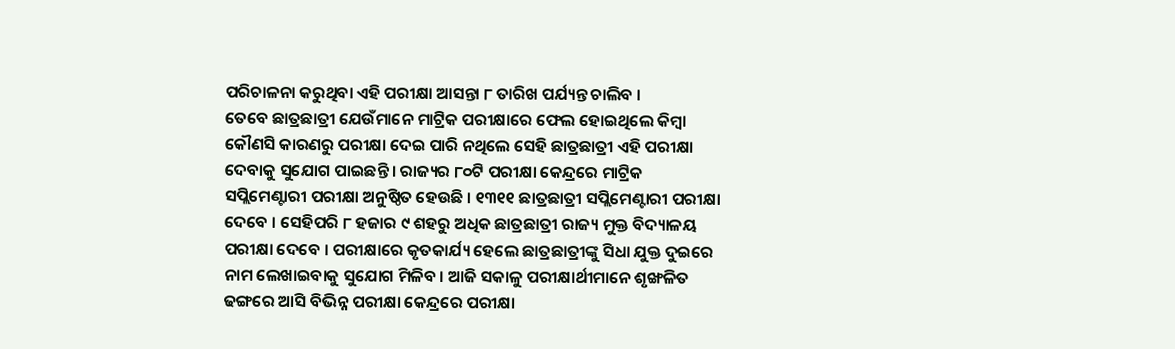ପରିଚାଳନା କରୁଥିବା ଏହି ପରୀକ୍ଷା ଆସନ୍ତା ୮ ତାରିଖ ପର୍ଯ୍ୟନ୍ତ ଚାଲିବ ।
ତେବେ ଛାତ୍ରଛାତ୍ରୀ ଯେଉଁମାନେ ମାଟ୍ରିକ ପରୀକ୍ଷାରେ ଫେଲ ହୋଇଥିଲେ କିମ୍ବା କୌଣସି କାରଣରୁ ପରୀକ୍ଷା ଦେଇ ପାରି ନଥିଲେ ସେହି ଛାତ୍ରଛାତ୍ରୀ ଏହି ପରୀକ୍ଷା ଦେବାକୁ ସୁଯୋଗ ପାଇଛନ୍ତି । ରାଜ୍ୟର ୮୦ଟି ପରୀକ୍ଷା କେନ୍ଦ୍ରରେ ମାଟ୍ରିକ ସପ୍ଲିମେଣ୍ଟାରୀ ପରୀକ୍ଷା ଅନୁଷ୍ଠିତ ହେଉଛି । ୧୩୧୧ ଛାତ୍ରଛାତ୍ରୀ ସପ୍ଲିମେଣ୍ଟାରୀ ପରୀକ୍ଷା ଦେବେ । ସେହିପରି ୮ ହଜାର ୯ ଶହରୁ ଅଧିକ ଛାତ୍ରଛାତ୍ରୀ ରାଜ୍ୟ ମୁକ୍ତ ବିଦ୍ୟାଳୟ ପରୀକ୍ଷା ଦେବେ । ପରୀକ୍ଷାରେ କୃତକାର୍ଯ୍ୟ ହେଲେ ଛାତ୍ରଛାତ୍ରୀଙ୍କୁ ସିଧା ଯୁକ୍ତ ଦୁଇରେ ନାମ ଲେଖାଇବାକୁ ସୁଯୋଗ ମିଳିବ । ଆଜି ସକାଳୁ ପରୀକ୍ଷାର୍ଥୀମାନେ ଶୃଙ୍ଖଳିତ ଢଙ୍ଗରେ ଆସି ବିଭିନ୍ନ ପରୀକ୍ଷା କେନ୍ଦ୍ରରେ ପରୀକ୍ଷା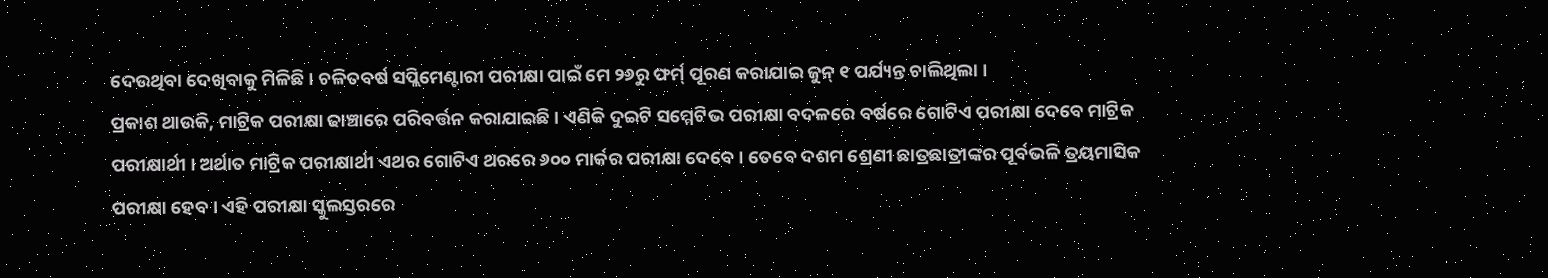ଦେଉଥିବା ଦେଖିବାକୁ ମିଳିଛି । ଚଳିତବର୍ଷ ସପ୍ଲିମେଣ୍ଟାରୀ ପରୀକ୍ଷା ପାଇଁ ମେ ୨୬ରୁ ଫର୍ମ୍ ପୂରଣ କରାଯାଇ ଜୁନ୍ ୧ ପର୍ଯ୍ୟନ୍ତ ଚାଲିଥିଲା ।
ପ୍ରକାଶ ଥାଉକି, ମାଟ୍ରିକ ପରୀକ୍ଷା ଢାଞ୍ଚାରେ ପରିବର୍ତ୍ତନ କରାଯାଇଛି । ଏଣିକି ଦୁଇଟି ସମ୍ମେଟିଭ ପରୀକ୍ଷା ବଦଳରେ ବର୍ଷରେ ଗୋଟିଏ ପରୀକ୍ଷା ଦେବେ ମାଟ୍ରିକ ପରୀକ୍ଷାର୍ଥୀ । ଅର୍ଥାତ ମାଟ୍ରିକ ପରୀକ୍ଷାର୍ଥୀ ଏଥର ଗୋଟିଏ ଥରରେ ୬୦୦ ମାର୍କର ପରୀକ୍ଷା ଦେବେ । ତେବେ ଦଶମ ଶ୍ରେଣୀ ଛାତ୍ରଛାତ୍ରୀଙ୍କର ପୂର୍ବଭଳି ତ୍ରୟମାସିକ ପରୀକ୍ଷା ହେବ । ଏହି ପରୀକ୍ଷା ସ୍କୁଲସ୍ତରରେ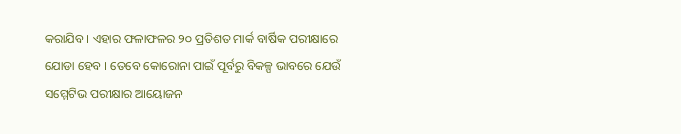କରାଯିବ । ଏହାର ଫଳାଫଳର ୨୦ ପ୍ରତିଶତ ମାର୍କ ବାର୍ଷିକ ପରୀକ୍ଷାରେ ଯୋଡା ହେବ । ତେବେ କୋରୋନା ପାଇଁ ପୂର୍ବରୁ ବିକଳ୍ପ ଭାବରେ ଯେଉଁ ସମ୍ମେଟିଭ ପରୀକ୍ଷାର ଆୟୋଜନ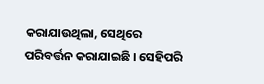କରାଯାଉଥିଲା, ସେଥିରେ ପରିବର୍ତ୍ତନ କରାଯାଇଛି । ସେହିପରି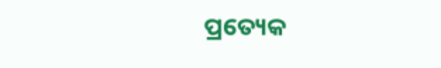ପ୍ରତ୍ୟେକ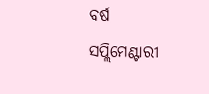ବର୍ଷ ସପ୍ଲିମେଣ୍ଟାରୀ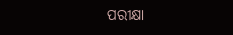ପରୀକ୍ଷା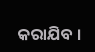କରାଯିବ ।